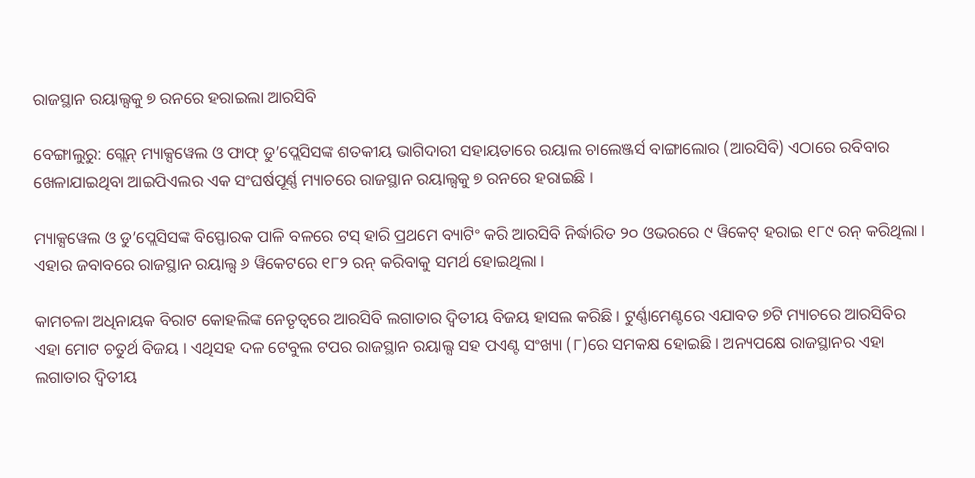ରାଜସ୍ଥାନ ରୟାଲ୍ସକୁ ୭ ରନରେ ହରାଇଲା ଆରସିବି

ବେଙ୍ଗାଲୁରୁ: ଗ୍ଲେନ୍ ମ୍ୟାକ୍ସୱେଲ ଓ ଫାଫ୍ ଡୁ’ପ୍ଲେସିସଙ୍କ ଶତକୀୟ ଭାଗିଦାରୀ ସହାୟତାରେ ରୟାଲ ଚାଲେଞ୍ଜର୍ସ ବାଙ୍ଗାଲୋର (ଆରସିବି) ଏଠାରେ ରବିବାର ଖେଳାଯାଇଥିବା ଆଇପିଏଲର ଏକ ସଂଘର୍ଷପୂର୍ଣ୍ଣ ମ୍ୟାଚରେ ରାଜସ୍ଥାନ ରୟାଲ୍ସକୁ ୭ ରନରେ ହରାଇଛି ।

ମ୍ୟାକ୍ସୱେଲ ଓ ଡୁ’ପ୍ଲେସିସଙ୍କ ବିସ୍ଫୋରକ ପାଳି ବଳରେ ଟସ୍ ହାରି ପ୍ରଥମେ ବ୍ୟାଟିଂ କରି ଆରସିବି ନିର୍ଦ୍ଧାରିତ ୨୦ ଓଭରରେ ୯ ୱିକେଟ୍ ହରାଇ ୧୮୯ ରନ୍ କରିଥିଲା । ଏହାର ଜବାବରେ ରାଜସ୍ଥାନ ରୟାଲ୍ସ ୬ ୱିକେଟରେ ୧୮୨ ରନ୍ କରିବାକୁ ସମର୍ଥ ହୋଇଥିଲା ।

କାମଚଳା ଅଧିନାୟକ ବିରାଟ କୋହଲିଙ୍କ ନେତୃତ୍ୱରେ ଆରସିବି ଲଗାତାର ଦ୍ୱିତୀୟ ବିଜୟ ହାସଲ କରିଛି । ଟୁର୍ଣ୍ଣାମେଣ୍ଟରେ ଏଯାବତ ୭ଟି ମ୍ୟାଚରେ ଆରସିବିର ଏହା ମୋଟ ଚତୁର୍ଥ ବିଜୟ । ଏଥିସହ ଦଳ ଟେବୁଲ ଟପର ରାଜସ୍ଥାନ ରୟାଲ୍ସ ସହ ପଏଣ୍ଟ ସଂଖ୍ୟା (୮)ରେ ସମକକ୍ଷ ହୋଇଛି । ଅନ୍ୟପକ୍ଷେ ରାଜସ୍ଥାନର ଏହା ଲଗାତାର ଦ୍ୱିତୀୟ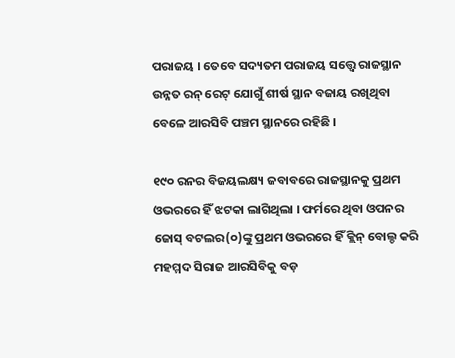ପରାଜୟ । ତେବେ ସଦ୍ୟତମ ପରାଜୟ ସତ୍ତ୍ୱେ ରାଜସ୍ଥାନ ଉନ୍ନତ ରନ୍ ରେଟ୍ ଯୋଗୁଁ ଶୀର୍ଷ ସ୍ଥାନ ବଜାୟ ରଖିଥିବା ବେଳେ ଆରସିବି ପଞ୍ଚମ ସ୍ଥାନରେ ରହିଛି ।

୧୯୦ ରନର ବିଜୟଲକ୍ଷ୍ୟ ଜବାବରେ ରାଜସ୍ଥାନକୁ ପ୍ରଥମ ଓଭରରେ ହିଁ ଝଟକା ଲାଗିଥିଲା । ଫର୍ମରେ ଥିବା ଓପନର ଜୋସ୍ ବଟଲର(୦)ଙ୍କୁ ପ୍ରଥମ ଓଭରରେ ହିଁ କ୍ଲିନ୍ ବୋଲ୍ଡ କରି ମହମ୍ମଦ ସିରାଜ ଆରସିବିକୁ ବଡ଼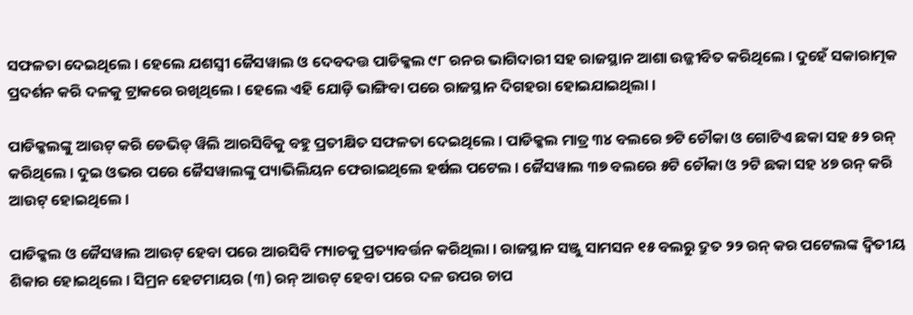ସଫଳତା ଦେଇଥିଲେ । ହେଲେ ଯଶସ୍ୱୀ ଜୈସୱାଲ ଓ ଦେବଦତ୍ତ ପାଡିକ୍କଲ ୯୮ ରନର ଭାଗିଦାରୀ ସହ ରାଜସ୍ଥାନ ଆଶା ଉଜ୍ଜୀବିତ କରିଥିଲେ । ଦୁହେଁ ସକାରାତ୍ମକ ପ୍ରଦର୍ଶନ କରି ଦଳକୁ ଟ୍ରାକରେ ରଖିଥିଲେ । ହେଲେ ଏହି ଯୋଡ଼ି ଭାଙ୍ଗିବା ପରେ ରାଜସ୍ଥାନ ଦିଗହରା ହୋଇଯାଇଥିଲା ।

ପାଡିକ୍କଲଙ୍କୁ ଆଉଟ୍ କରି ଡେଭିଡ୍ ୱିଲି ଆରସିବିକୁ ବହୁ ପ୍ରତୀକ୍ଷିତ ସଫଳତା ଦେଇଥିଲେ । ପାଡିକ୍କଲ ମାତ୍ର ୩୪ ବଲରେ ୭ଟି ଚୌକା ଓ ଗୋଟିଏ ଛକା ସହ ୫୨ ରନ୍ କରିଥିଲେ । ଦୁଇ ଓଭର ପରେ ଜୈସୱାଲଙ୍କୁ ପ୍ୟାଭିଲିୟନ ଫେରାଇଥିଲେ ହର୍ଷଲ ପଟେଲ । ଜୈସୱାଲ ୩୭ ବଲରେ ୫ଟି ଚୌକା ଓ ୨ଟି ଛକା ସହ ୪୭ ରନ୍ କରି ଆଉଟ୍ ହୋଇଥିଲେ ।

ପାଡିକ୍କଲ ଓ ଜୈସୱାଲ ଆଉଟ୍ ହେବା ପରେ ଆରସିବି ମ୍ୟାଚକୁ ପ୍ରତ୍ୟାବର୍ତ୍ତନ କରିଥିଲା । ରାଜସ୍ଥାନ ସଞ୍ଜୁ ସାମସନ ୧୫ ବଲରୁ ଦ୍ରୁତ ୨୨ ରନ୍ କର ପଟେଲଙ୍କ ଦ୍ୱିତୀୟ ଶିକାର ହୋଇଥିଲେ । ସିମ୍ରନ ହେଟମାୟର (୩) ରନ୍ ଆଉଟ୍ ହେବା ପରେ ଦଳ ଉପର ଚାପ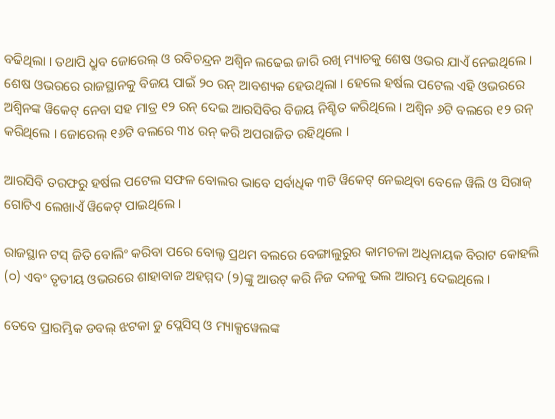ବଢିଥିଲା । ତଥାପି ଧ୍ରୁବ ଜୋରେଲ୍ ଓ ରବିଚନ୍ଦ୍ରନ ଅଶ୍ୱିନ ଲଢେଇ ଜାରି ରଖି ମ୍ୟାଚକୁ ଶେଷ ଓଭର ଯାଏଁ ନେଇଥିଲେ । ଶେଷ ଓଭରରେ ରାଜସ୍ଥାନକୁ ବିଜୟ ପାଇଁ ୨୦ ରନ୍ ଆବଶ୍ୟକ ହେଉଥିଲା । ହେଲେ ହର୍ଷଲ ପଟେଲ ଏହି ଓଭରରେ ଅଶ୍ୱିନଙ୍କ ୱିକେଟ୍ ନେବା ସହ ମାତ୍ର ୧୨ ରନ୍ ଦେଇ ଆରସିବିର ବିଜୟ ନିଶ୍ଚିତ କରିଥିଲେ । ଅଶ୍ୱିନ ୬ଟି ବଲରେ ୧୨ ରନ୍ କରିଥିଲେ । ଜୋରେଲ୍ ୧୬ଟି ବଲରେ ୩୪ ରନ୍ କରି ଅପରାଜିତ ରହିଥିଲେ ।

ଆରସିବି ତରଫରୁ ହର୍ଷଲ ପଟେଲ ସଫଳ ବୋଲର ଭାବେ ସର୍ବାଧିକ ୩ଟି ୱିକେଟ୍ ନେଇଥିବା ବେଳେ ୱିଲି ଓ ସିରାଜ୍ ଗୋଟିଏ ଲେଖାଏଁ ୱିକେଟ୍ ପାଇଥିଲେ ।

ରାଜସ୍ଥାନ ଟସ୍ ଜିତି ବୋଲିଂ କରିବା ପରେ ବୋଲ୍ଟ ପ୍ରଥମ ବଲରେ ବେଙ୍ଗାଲୁରୁର କାମଚଳା ଅଧିନାୟକ ବିରାଟ କୋହଲି (୦) ଏବଂ ତୃତୀୟ ଓଭରରେ ଶାହାବାଜ ଅହମ୍ମଦ (୨)ଙ୍କୁ ଆଉଟ୍ କରି ନିଜ ଦଳକୁ ଭଲ ଆରମ୍ଭ ଦେଇଥିଲେ।

ତେବେ ପ୍ରାରମ୍ଭିକ ଡବଲ୍ ଝଟକା ଡୁ ପ୍ଲେସିସ୍ ଓ ମ୍ୟାକ୍ସୱେଲଙ୍କ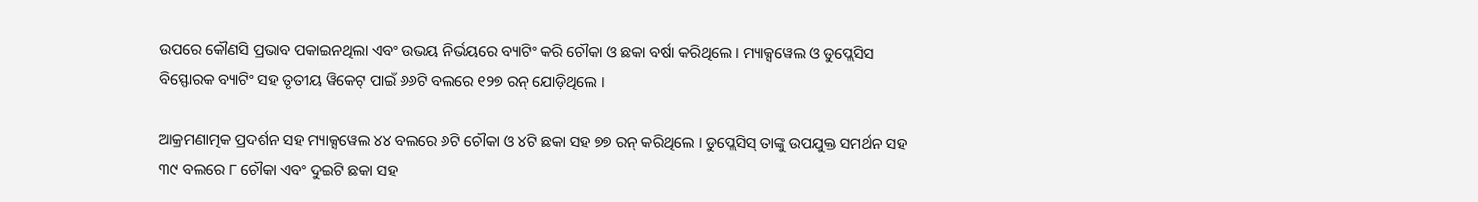ଉପରେ କୌଣସି ପ୍ରଭାବ ପକାଇନଥିଲା ଏବଂ ଉଭୟ ନିର୍ଭୟରେ ବ୍ୟାଟିଂ କରି ଚୌକା ଓ ଛକା ବର୍ଷା କରିଥିଲେ । ମ୍ୟାକ୍ସୱେଲ ଓ ଡୁପ୍ଲେସିସ ବିସ୍ଫୋରକ ବ୍ୟାଟିଂ ସହ ତୃତୀୟ ୱିକେଟ୍ ପାଇଁ ୬୬ଟି ବଲରେ ୧୨୭ ରନ୍ ଯୋଡ଼ିଥିଲେ ।

ଆକ୍ରମଣାତ୍ମକ ପ୍ରଦର୍ଶନ ସହ ମ୍ୟାକ୍ସୱେଲ ୪୪ ବଲରେ ୬ଟି ଚୌକା ଓ ୪ଟି ଛକା ସହ ୭୭ ରନ୍ କରିଥିଲେ । ଡୁପ୍ଲେସିସ୍ ତାଙ୍କୁ ଉପଯୁକ୍ତ ସମର୍ଥନ ସହ ୩୯ ବଲରେ ୮ ଚୌକା ଏବଂ ଦୁଇଟି ଛକା ସହ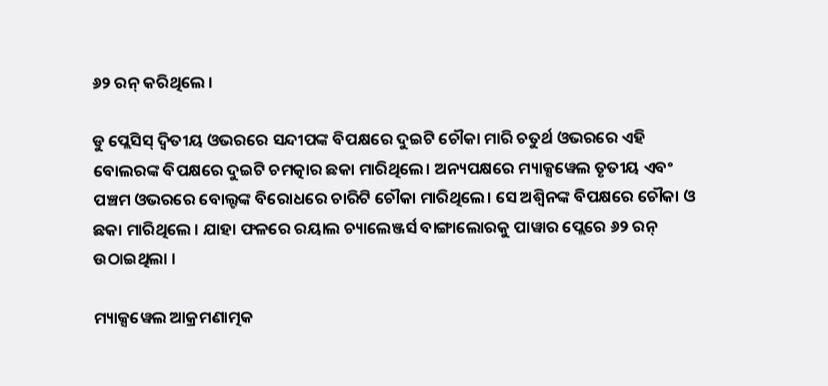୬୨ ରନ୍ କରିଥିଲେ ।

ଡୁ ପ୍ଲେସିସ୍ ଦ୍ୱିତୀୟ ଓଭରରେ ସନ୍ଦୀପଙ୍କ ବିପକ୍ଷରେ ଦୁଇଟି ଚୌକା ମାରି ଚତୁର୍ଥ ଓଭରରେ ଏହି ବୋଲରଙ୍କ ବିପକ୍ଷରେ ଦୁଇଟି ଚମତ୍କାର ଛକା ମାରିଥିଲେ। ଅନ୍ୟପକ୍ଷରେ ମ୍ୟାକ୍ସୱେଲ ତୃତୀୟ ଏବଂ ପଞ୍ଚମ ଓଭରରେ ବୋଲ୍ଟଙ୍କ ବିରୋଧରେ ଚାରିଟି ଚୌକା ମାରିଥିଲେ। ସେ ଅଶ୍ୱିନଙ୍କ ବିପକ୍ଷରେ ଚୌକା ଓ ଛକା ମାରିଥିଲେ । ଯାହା ଫଳରେ ରୟାଲ ଚ୍ୟାଲେଞ୍ଜର୍ସ ବାଙ୍ଗାଲୋରକୁ ପାୱାର ପ୍ଲେରେ ୬୨ ରନ୍ ଉଠାଇଥିଲା ।

ମ୍ୟାକ୍ସୱେଲ ଆକ୍ରମଣାତ୍ମକ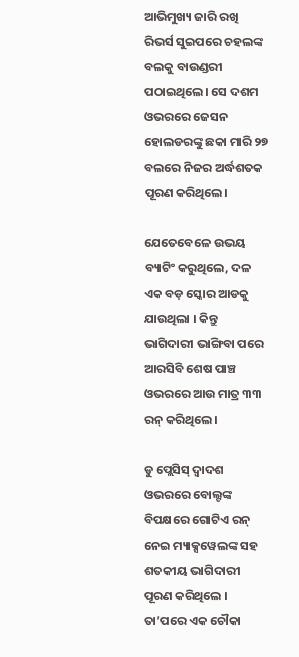ଆଭିମୁଖ୍ୟ ଜାରି ରଖି ରିଭର୍ସ ସୁଇପରେ ଚହଲଙ୍କ ବଲକୁ ବାଉଣ୍ଡରୀ ପଠାଇଥିଲେ। ସେ ଦଶମ ଓଭରରେ ଜେସନ ହୋଲଡରଙ୍କୁ ଛକା ମାରି ୨୭ ବଲରେ ନିଜର ଅର୍ଦ୍ଧଶତକ ପୂରଣ କରିଥିଲେ।

ଯେତେବେଳେ ଉଭୟ ବ୍ୟାଟିଂ କରୁଥିଲେ, ଦଳ ଏକ ବଡ଼ ସ୍କୋର ଆଡକୁ ଯାଉଥିଲା । କିନ୍ତୁ ଭାଗିଦାରୀ ଭାଙ୍ଗିବା ପରେ ଆରସିବି ଶେଷ ପାଞ୍ଚ ଓଭରରେ ଆଉ ମାତ୍ର ୩୩ ରନ୍ କରିଥିଲେ ।

ଡୁ ପ୍ଲେସିସ୍ ଦ୍ୱାଦଶ ଓଭରରେ ବୋଲ୍ଟଙ୍କ ବିପକ୍ଷରେ ଗୋଟିଏ ରନ୍ ନେଇ ମ୍ୟାକ୍ସୱେଲଙ୍କ ସହ ଶତକୀୟ ଭାଗିଦାରୀ ପୂରଣ କରିଥିଲେ । ତା’ପରେ ଏକ ଚୌକା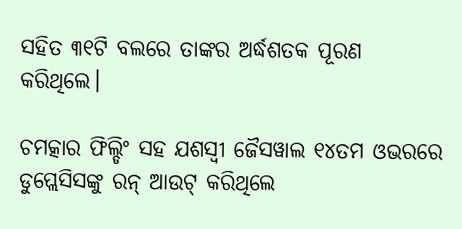ସହିତ ୩୧ଟି ବଲରେ ତାଙ୍କର ଅର୍ଦ୍ଧଶତକ ପୂରଣ କରିଥିଲେ।

ଚମତ୍କାର ଫିଲ୍ଡିଂ ସହ ଯଶସ୍ବୀ ଜୈସୱାଲ ୧୪ତମ ଓଭରରେ ଡୁପ୍ଲେସିସଙ୍କୁ ରନ୍ ଆଉଟ୍ କରିଥିଲେ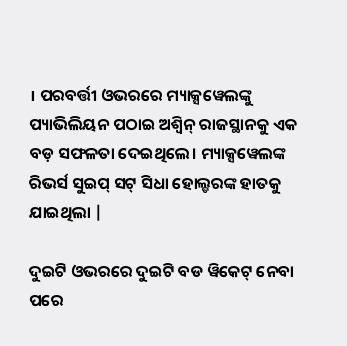। ପରବର୍ତ୍ତୀ ଓଭରରେ ମ୍ୟାକ୍ସୱେଲଙ୍କୁ ପ୍ୟାଭିଲିୟନ ପଠାଇ ଅଶ୍ୱିନ୍ ରାଜସ୍ଥାନକୁ ଏକ ବଡ଼ ସଫଳତା ଦେଇଥିଲେ। ମ୍ୟାକ୍ସୱେଲଙ୍କ ରିଭର୍ସ ସୁଇପ୍ ସଟ୍ ସିଧା ହୋଲ୍ଡରଙ୍କ ହାତକୁ ଯାଇଥିଲା |

ଦୁଇଟି ଓଭରରେ ଦୁଇଟି ବଡ ୱିକେଟ୍ ନେବା ପରେ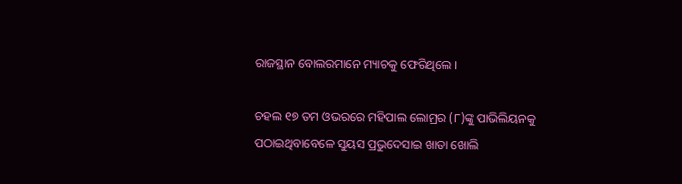ରାଜସ୍ଥାନ ବୋଲରମାନେ ମ୍ୟାଚକୁ ଫେରିଥିଲେ ।

ଚହଲ ୧୭ ତମ ଓଭରରେ ମହିପାଲ ଲୋମ୍ରର (୮)ଙ୍କୁ ପାଭିଲିୟନକୁ ପଠାଇଥିବାବେଳେ ସୁୟସ ପ୍ରଭୁଦେସାଇ ଖାତା ଖୋଲି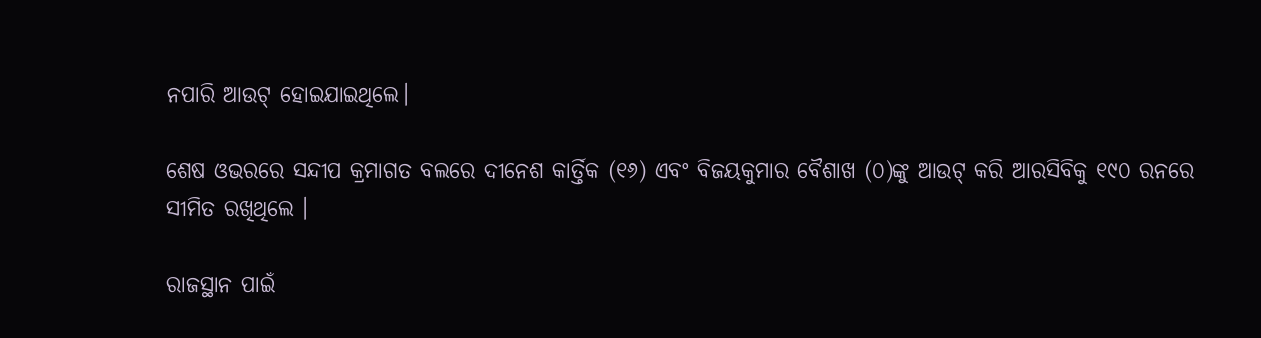ନପାରି ଆଉଟ୍ ହୋଇଯାଇଥିଲେ।

ଶେଷ ଓଭରରେ ସନ୍ଦୀପ କ୍ରମାଗତ ବଲରେ ଦୀନେଶ କାର୍ତ୍ତିକ (୧୬) ଏବଂ ବିଜୟକୁମାର ବୈଶାଖ (୦)ଙ୍କୁ ଆଉଟ୍ କରି ଆରସିବିକୁ ୧୯୦ ରନରେ ସୀମିତ ରଖିଥିଲେ ।

ରାଜସ୍ଥାନ ପାଇଁ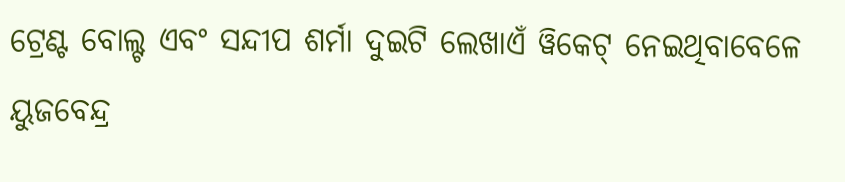ଟ୍ରେଣ୍ଟ ବୋଲ୍ଟ ଏବଂ ସନ୍ଦୀପ ଶର୍ମା ଦୁଇଟି ଲେଖାଏଁ ୱିକେଟ୍ ନେଇଥିବାବେଳେ ୟୁଜବେନ୍ଦ୍ର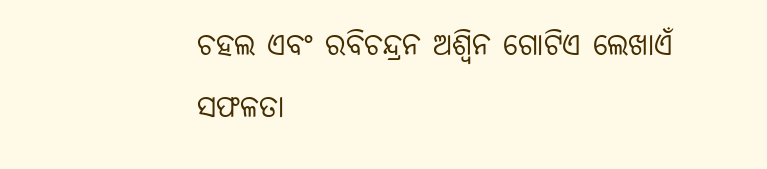ଚହଲ ଏବଂ ରବିଚନ୍ଦ୍ରନ ଅଶ୍ୱିନ ଗୋଟିଏ ଲେଖାଏଁ ସଫଳତା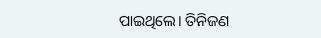ପାଇଥିଲେ। ତିନିଜଣ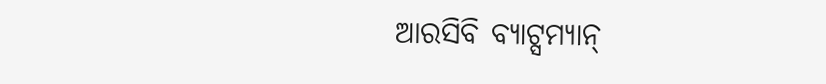ଆରସିବି ବ୍ୟାଟ୍ସମ୍ୟାନ୍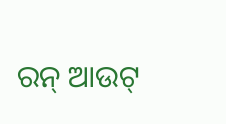ରନ୍ ଆଉଟ୍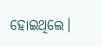ହୋଇଥିଲେ।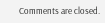Comments are closed.